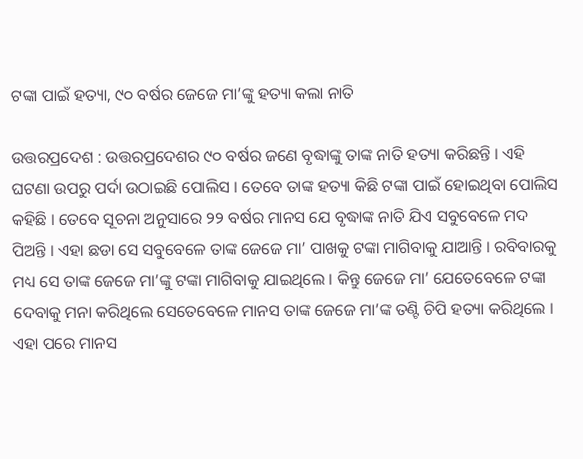ଟଙ୍କା ପାଇଁ ହତ୍ୟା, ୯୦ ବର୍ଷର ଜେଜେ ମା’ଙ୍କୁ ହତ୍ୟା କଲା ନାତି

ଉତ୍ତରପ୍ରଦେଶ : ଉତ୍ତରପ୍ରଦେଶର ୯୦ ବର୍ଷର ଜଣେ ବୃଦ୍ଧାଙ୍କୁ ତାଙ୍କ ନାତି ହତ୍ୟା କରିଛନ୍ତି । ଏହି ଘଟଣା ଉପରୁ ପର୍ଦା ଉଠାଇଛି ପୋଲିସ । ତେବେ ତାଙ୍କ ହତ୍ୟା କିଛି ଟଙ୍କା ପାଇଁ ହୋଇଥିବା ପୋଲିସ କହିଛି । ତେବେ ସୂଚନା ଅନୁସାରେ ୨୨ ବର୍ଷର ମାନସ ଯେ ବୃଦ୍ଧାଙ୍କ ନାତି ଯିଏ ସବୁବେଳେ ମଦ ପିଅନ୍ତି । ଏହା ଛଡା ସେ ସବୁବେଳେ ତାଙ୍କ ଜେଜେ ମା’ ପାଖକୁ ଟଙ୍କା ମାଗିବାକୁ ଯାଆନ୍ତି । ରବିବାରକୁ ମଧ୍ୟ ସେ ତାଙ୍କ ଜେଜେ ମା’ଙ୍କୁ ଟଙ୍କା ମାଗିବାକୁ ଯାଇଥିଲେ । କିନ୍ତୁ ଜେଜେ ମା’ ଯେତେବେଳେ ଟଙ୍କା ଦେବାକୁ ମନା କରିଥିଲେ ସେତେବେଳେ ମାନସ ତାଙ୍କ ଜେଜେ ମା’ଙ୍କ ତଣ୍ଟି ଚିପି ହତ୍ୟା କରିଥିଲେ । ଏହା ପରେ ମାନସ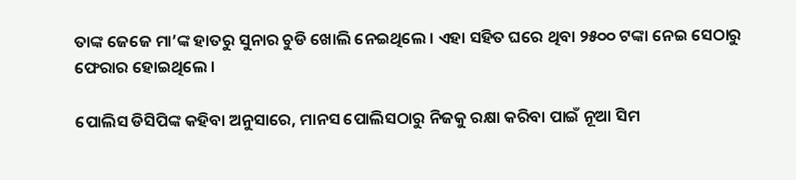ତାଙ୍କ ଜେଜେ ମା’ଙ୍କ ହାତରୁ ସୁନାର ଚୁଡି ଖୋଲି ନେଇଥିଲେ । ଏହା ସହିତ ଘରେ ଥିବା ୨୫୦୦ ଟଙ୍କା ନେଇ ସେଠାରୁ ଫେରାର ହୋଇଥିଲେ ।

ପୋଲିସ ଡିସିପିଙ୍କ କହିବା ଅନୁସାରେ, ମାନସ ପୋଲିସଠାରୁ ନିଜକୁ ରକ୍ଷା କରିବା ପାଇଁ ନୂଆ ସିମ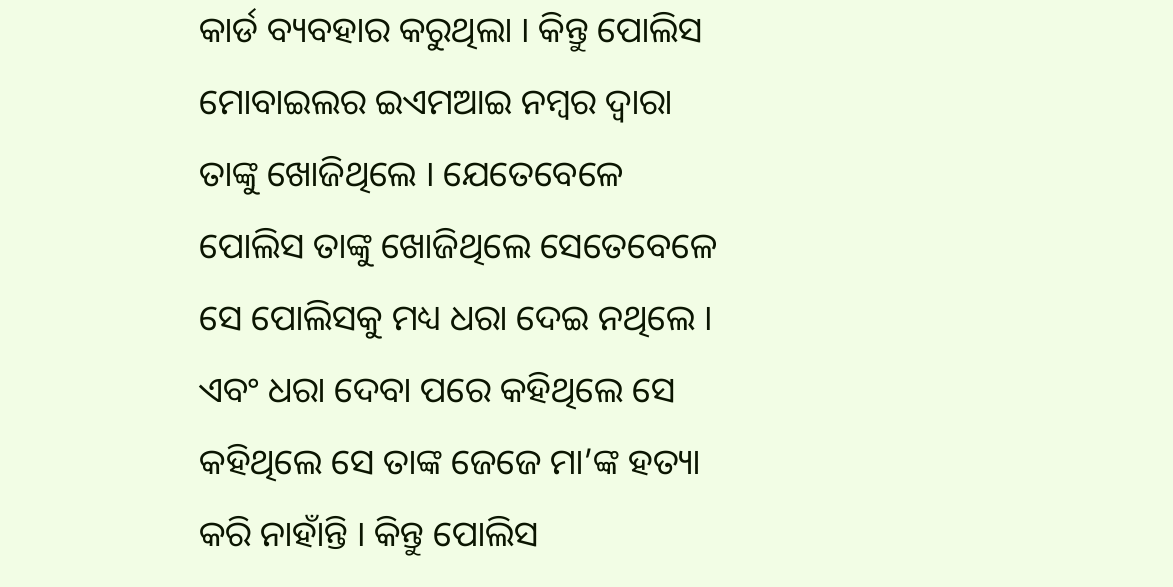କାର୍ଡ ବ୍ୟବହାର କରୁଥିଲା । କିନ୍ତୁ ପୋଲିସ ମୋବାଇଲର ଇଏମଆଇ ନମ୍ବର ଦ୍ୱାରା ତାଙ୍କୁ ଖୋଜିଥିଲେ । ଯେତେବେଳେ ପୋଲିସ ତାଙ୍କୁ ଖୋଜିଥିଲେ ସେତେବେଳେ ସେ ପୋଲିସକୁ ମଧ୍ୟ ଧରା ଦେଇ ନଥିଲେ । ଏବଂ ଧରା ଦେବା ପରେ କହିଥିଲେ ସେ କହିଥିଲେ ସେ ତାଙ୍କ ଜେଜେ ମା’ଙ୍କ ହତ୍ୟା କରି ନାହାଁନ୍ତି । କିନ୍ତୁ ପୋଲିସ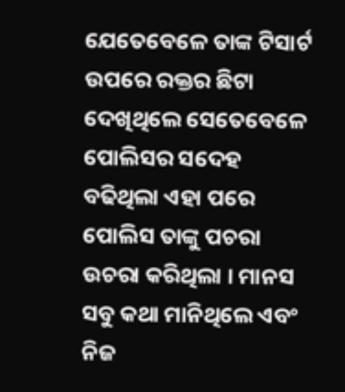ଯେତେବେଳେ ତାଙ୍କ ଟିସାର୍ଟ ଉପରେ ରକ୍ତର ଛିଟା ଦେଖିଥିଲେ ସେତେବେଳେ ପୋଲିସର ସଦେହ ବଢିଥିଲା ଏହା ପରେ ପୋଲିସ ତାଙ୍କୁ ପଚରା ଉଚରା କରିଥିଲା । ମାନସ ସବୁ କଥା ମାନିଥିଲେ ଏବଂ ନିଜ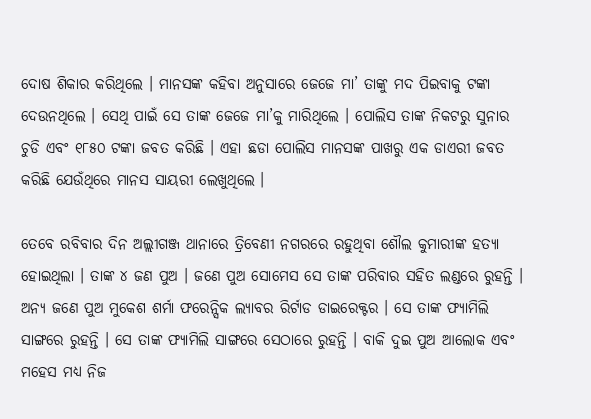ଦୋଷ ଶିକାର କରିଥିଲେ । ମାନସଙ୍କ କହିବା ଅନୁସାରେ ଜେଜେ ମା’ ତାଙ୍କୁ ମଦ ପିଇବାକୁ ଟଙ୍କା ଦେଉନଥିଲେ । ସେଥି ପାଇଁ ସେ ତାଙ୍କ ଜେଜେ ମା’କୁ ମାରିଥିଲେ । ପୋଲିସ ତାଙ୍କ ନିକଟରୁ ସୁନାର ଚୁଡି ଏବଂ ୧୮୫୦ ଟଙ୍କା ଜବତ କରିଛି । ଏହା ଛଡା ପୋଲିସ ମାନସଙ୍କ ପାଖରୁ ଏକ ଡାଏରୀ ଜବତ କରିଛି ଯେଉଁଥିରେ ମାନସ ସାୟରୀ ଲେଖୁଥିଲେ ।

ତେବେ ରବିବାର ଦିନ ଅଲ୍ଲୀଗଞ୍ଜ ଥାନାରେ ତ୍ରିବେଣୀ ନଗରରେ ରହୁଥିବା ଶୌଲ କୁମାରୀଙ୍କ ହତ୍ୟା ହୋଇଥିଲା । ତାଙ୍କ ୪ ଜଣ ପୁଅ । ଜଣେ ପୁଅ ସୋମେସ ସେ ତାଙ୍କ ପରିବାର ସହିତ ଲଣ୍ଡରେ ରୁହନ୍ତି । ଅନ୍ୟ ଜଣେ ପୁଅ ମୁକେଶ ଶର୍ମା ଫରେନ୍ସିକ ଲ୍ୟାବର ରିର୍ଟାଡ ଡାଇରେକ୍ଟର । ସେ ତାଙ୍କ ଫ୍ୟାମିଲି ସାଙ୍ଗରେ ରୁହନ୍ତି । ସେ ତାଙ୍କ ଫ୍ୟାମିଲି ସାଙ୍ଗରେ ସେଠାରେ ରୁହନ୍ତି । ବାକି ଦୁଇ ପୁଅ ଆଲୋକ ଏବଂ ମହେସ ମଧ୍ୟ ନିଜ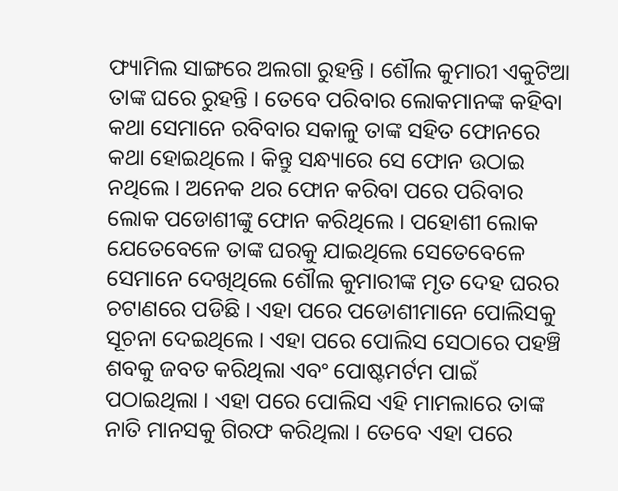ଫ୍ୟାମିଲ ସାଙ୍ଗରେ ଅଲଗା ରୁହନ୍ତି । ଶୌଲ କୁମାରୀ ଏକୁଟିଆ ତାଙ୍କ ଘରେ ରୁହନ୍ତି । ତେବେ ପରିବାର ଲୋକମାନଙ୍କ କହିବା କଥା ସେମାନେ ରବିବାର ସକାଳୁ ତାଙ୍କ ସହିତ ଫୋନରେ କଥା ହୋଇଥିଲେ । କିନ୍ତୁ ସନ୍ଧ୍ୟାରେ ସେ ଫୋନ ଉଠାଇ ନଥିଲେ । ଅନେକ ଥର ଫୋନ କରିବା ପରେ ପରିବାର ଲୋକ ପଡୋଶୀଙ୍କୁ ଫୋନ କରିଥିଲେ । ପହୋଶୀ ଲୋକ ଯେତେବେଳେ ତାଙ୍କ ଘରକୁ ଯାଇଥିଲେ ସେତେବେଳେ ସେମାନେ ଦେଖିଥିଲେ ଶୌଲ କୁମାରୀଙ୍କ ମୃତ ଦେହ ଘରର ଚଟାଣରେ ପଡିଛି । ଏହା ପରେ ପଡୋଶୀମାନେ ପୋଲିସକୁ ସୂଚନା ଦେଇଥିଲେ । ଏହା ପରେ ପୋଲିସ ସେଠାରେ ପହଞ୍ଚି ଶବକୁ ଜବତ କରିଥିଲା ଏବଂ ପୋଷ୍ଟମର୍ଟମ ପାଇଁ ପଠାଇଥିଲା । ଏହା ପରେ ପୋଲିସ ଏହି ମାମଲାରେ ତାଙ୍କ ନାତି ମାନସକୁ ଗିରଫ କରିଥିଲା । ତେବେ ଏହା ପରେ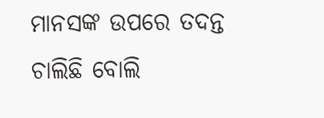ମାନସଙ୍କ ଉପରେ ତଦନ୍ତ ଚାଲିଛି ବୋଲି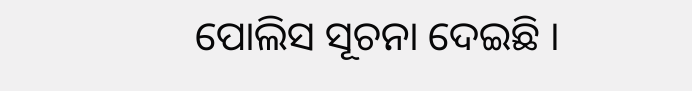ପୋଲିସ ସୂଚନା ଦେଇଛି ।